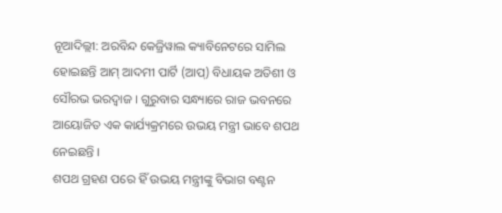ନୂଆଦିଲ୍ଲୀ: ଅରବିନ୍ଦ କେଜ୍ରିୱାଲ କ୍ୟାବିନେଟରେ ସାମିଲ ହୋଇଛନ୍ତି ଆମ୍ ଆଦମୀ ପାର୍ଟି (ଆପ୍) ବିଧାୟକ ଅତିଶୀ ଓ ସୌରଭ ଭରଦ୍ୱାଜ । ଗୁରୁବାର ସନ୍ଧ୍ୟାରେ ରାଜ ଭବନରେ ଆୟୋଜିତ ଏକ କାର୍ଯ୍ୟକ୍ରମରେ ଉଭୟ ମନ୍ତ୍ରୀ ଭାବେ ଶପଥ ନେଇଛନ୍ତି ।
ଶପଥ ଗ୍ରହଣ ପରେ ହିଁ ଉଭୟ ମନ୍ତ୍ରୀଙ୍କୁ ବିଭାଗ ବଣ୍ଟନ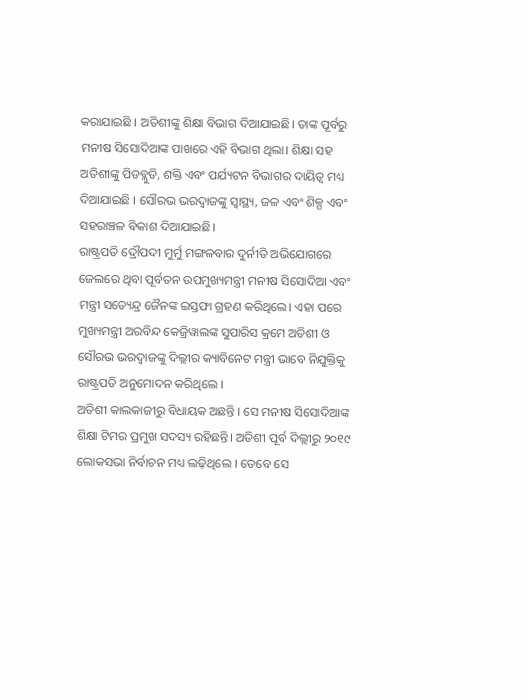କରାଯାଇଛି । ଅତିଶୀଙ୍କୁ ଶିକ୍ଷା ବିଭାଗ ଦିଆଯାଇଛି। ତାଙ୍କ ପୂର୍ବରୁ ମନୀଷ ସିସୋଦିଆଙ୍କ ପାଖରେ ଏହି ବିଭାଗ ଥିଲା। ଶିକ୍ଷା ସହ ଅତିଶୀଙ୍କୁ ପିଡବ୍ଲୁଡି, ଶକ୍ତି ଏବଂ ପର୍ଯ୍ୟଟନ ବିଭାଗର ଦାୟିତ୍ବ ମଧ୍ୟ ଦିଆଯାଇଛି । ସୌରଭ ଭରଦ୍ୱାଜଙ୍କୁ ସ୍ୱାସ୍ଥ୍ୟ, ଜଳ ଏବଂ ଶିଳ୍ପ ଏବଂ ସହରାଞ୍ଚଳ ବିକାଶ ଦିଆଯାଇଛି।
ରାଷ୍ଟ୍ରପତି ଦ୍ରୌପଦୀ ମୁର୍ମୁ ମଙ୍ଗଳବାର ଦୁର୍ନୀତି ଅଭିଯୋଗରେ ଜେଲରେ ଥିବା ପୂର୍ବତନ ଉପମୁଖ୍ୟମନ୍ତ୍ରୀ ମନୀଷ ସିସୋଦିଆ ଏବଂ ମନ୍ତ୍ରୀ ସତ୍ୟେନ୍ଦ୍ର ଜୈନଙ୍କ ଇସ୍ତଫା ଗ୍ରହଣ କରିଥିଲେ। ଏହା ପରେ ମୁଖ୍ୟମନ୍ତ୍ରୀ ଅରବିନ୍ଦ କେଜ୍ରିୱାଲଙ୍କ ସୁପାରିସ କ୍ରମେ ଅତିଶୀ ଓ ସୌରଭ ଭରଦ୍ୱାଜଙ୍କୁ ଦିଲ୍ଲୀର କ୍ୟାବିନେଟ ମନ୍ତ୍ରୀ ଭାବେ ନିଯୁକ୍ତିକୁ ରାଷ୍ଟ୍ରପତି ଅନୁମୋଦନ କରିଥିଲେ ।
ଅତିଶୀ କାଲକାଜୀରୁ ବିଧାୟକ ଅଛନ୍ତି । ସେ ମନୀଷ ସିସୋଦିଆଙ୍କ ଶିକ୍ଷା ଟିମର ପ୍ରମୁଖ ସଦସ୍ୟ ରହିଛନ୍ତି। ଅତିଶୀ ପୂର୍ବ ଦିଲ୍ଲୀରୁ ୨୦୧୯ ଲୋକସଭା ନିର୍ବାଚନ ମଧ୍ୟ ଲଢ଼ିଥିଲେ । ତେବେ ସେ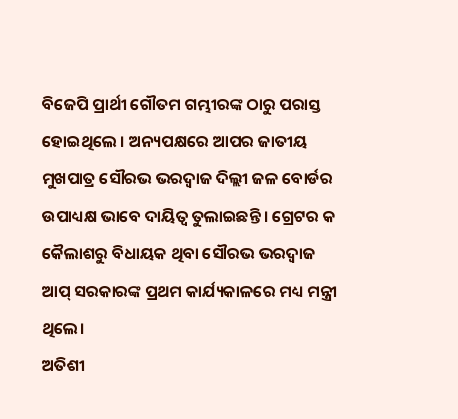ବିଜେପି ପ୍ରାର୍ଥୀ ଗୌତମ ଗମ୍ଭୀରଙ୍କ ଠାରୁ ପରାସ୍ତ ହୋଇଥିଲେ । ଅନ୍ୟପକ୍ଷରେ ଆପର ଜାତୀୟ ମୁଖପାତ୍ର ସୌରଭ ଭରଦ୍ୱାଜ ଦିଲ୍ଲୀ ଜଳ ବୋର୍ଡର ଉପାଧ୍ୟକ୍ଷ ଭାବେ ଦାୟିତ୍ଵ ତୁଲାଇଛନ୍ତି । ଗ୍ରେଟର କ କୈଲାଶରୁ ବିଧାୟକ ଥିବା ସୌରଭ ଭରଦ୍ୱାଜ ଆପ୍ ସରକାରଙ୍କ ପ୍ରଥମ କାର୍ଯ୍ୟକାଳରେ ମଧ୍ୟ ମନ୍ତ୍ରୀ ଥିଲେ।
ଅତିଶୀ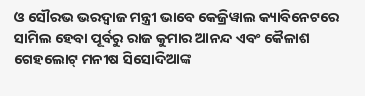ଓ ସୌରଭ ଭରଦ୍ୱାଜ ମନ୍ତ୍ରୀ ଭାବେ କେଜ୍ରିୱାଲ କ୍ୟାବିନେଟରେ ସାମିଲ ହେବା ପୂର୍ବରୁ ରାଜ କୁମାର ଆନନ୍ଦ ଏବଂ କୈଳାଶ ଗେହଲୋଟ୍ ମନୀଷ ସିସୋଦିଆଙ୍କ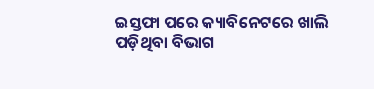ଇସ୍ତଫା ପରେ କ୍ୟାବିନେଟରେ ଖାଲି ପଡ଼ିଥିବା ବିଭାଗ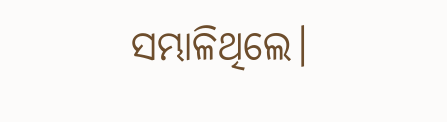ସମ୍ଭାଳିଥିଲେ।